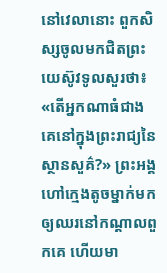នៅវេលានោះ ពួកសិស្សចូលមកជិតព្រះយេស៊ូវទូលសួរថា៖ «តើអ្នកណាធំជាងគេនៅក្នុងព្រះរាជ្យនៃស្ថានសួគ៌?» ព្រះអង្គហៅក្មេងតូចម្នាក់មកឲ្យឈរនៅកណ្តាលពួកគេ ហើយមា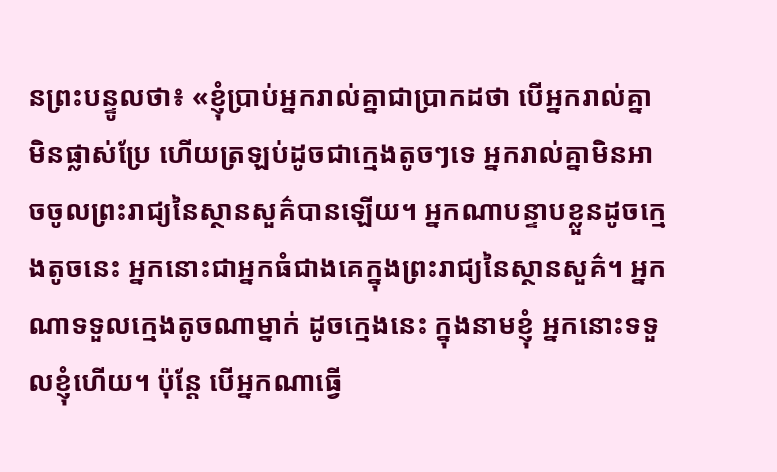នព្រះបន្ទូលថា៖ «ខ្ញុំប្រាប់អ្នករាល់គ្នាជាប្រាកដថា បើអ្នករាល់គ្នាមិនផ្លាស់ប្រែ ហើយត្រឡប់ដូចជាក្មេងតូចៗទេ អ្នករាល់គ្នាមិនអាចចូលព្រះរាជ្យនៃស្ថានសួគ៌បានឡើយ។ អ្នកណាបន្ទាបខ្លួនដូចក្មេងតូចនេះ អ្នកនោះជាអ្នកធំជាងគេក្នុងព្រះរាជ្យនៃស្ថានសួគ៌។ អ្នកណាទទួលក្មេងតូចណាម្នាក់ ដូចក្មេងនេះ ក្នុងនាមខ្ញុំ អ្នកនោះទទួលខ្ញុំហើយ។ ប៉ុន្តែ បើអ្នកណាធ្វើ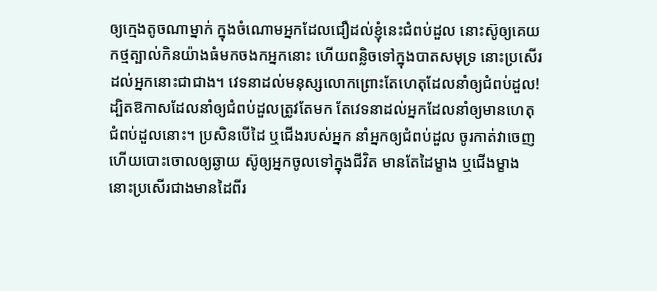ឲ្យក្មេងតូចណាម្នាក់ ក្នុងចំណោមអ្នកដែលជឿដល់ខ្ញុំនេះជំពប់ដួល នោះស៊ូឲ្យគេយកថ្មត្បាល់កិនយ៉ាងធំមកចងកអ្នកនោះ ហើយពន្លិចទៅក្នុងបាតសមុទ្រ នោះប្រសើរដល់អ្នកនោះជាជាង។ វេទនាដល់មនុស្សលោកព្រោះតែហេតុដែលនាំឲ្យជំពប់ដួល! ដ្បិតឱកាសដែលនាំឲ្យជំពប់ដួលត្រូវតែមក តែវេទនាដល់អ្នកដែលនាំឲ្យមានហេតុជំពប់ដួលនោះ។ ប្រសិនបើដៃ ឬជើងរបស់អ្នក នាំអ្នកឲ្យជំពប់ដួល ចូរកាត់វាចេញ ហើយបោះចោលឲ្យឆ្ងាយ ស៊ូឲ្យអ្នកចូលទៅក្នុងជីវិត មានតែដៃម្ខាង ឬជើងម្ខាង នោះប្រសើរជាងមានដៃពីរ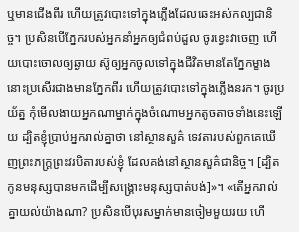ឬមានជើងពីរ ហើយត្រូវបោះទៅក្នុងភ្លើងដែលឆេះអស់កល្បជានិច្ច។ ប្រសិនបើភ្នែករបស់អ្នកនាំអ្នកឲ្យជំពប់ដួល ចូរខ្វេះវាចេញ ហើយបោះចោលឲ្យឆ្ងាយ ស៊ូឲ្យអ្នកចូលទៅក្នុងជីវិតមានតែភ្នែកម្ខាង នោះប្រសើរជាងមានភ្នែកពីរ ហើយត្រូវបោះទៅក្នុងភ្លើងនរក។ ចូរប្រយ័ត្ន កុំមើលងាយអ្នកណាម្នាក់ក្នុងចំណោមអ្នកតូចតាចទាំងនេះឡើយ ដ្បិតខ្ញុំប្រាប់អ្នករាល់គ្នាថា នៅស្ថានសួគ៌ ទេវតារបស់ពួកគេឃើញព្រះភក្ត្រព្រះវរបិតារបស់ខ្ញុំ ដែលគង់នៅស្ថានសួគ៌ជានិច្ច។ [ដ្បិតកូនមនុស្សបានមកដើម្បីសង្គ្រោះមនុស្សបាត់បង់]»។ «តើអ្នករាល់គ្នាយល់យ៉ាងណា? ប្រសិនបើបុរសម្នាក់មានចៀមមួយរយ ហើ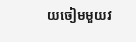យចៀមមួយវ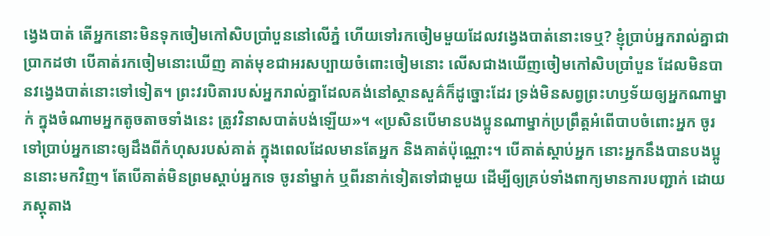ងេ្វងបាត់ តើអ្នកនោះមិនទុកចៀមកៅសិបប្រាំបួននៅលើភ្នំ ហើយទៅរកចៀមមួយដែលវង្វេងបាត់នោះទេឬ? ខ្ញុំប្រាប់អ្នករាល់គ្នាជាប្រាកដថា បើគាត់រកចៀមនោះឃើញ គាត់មុខជាអរសប្បាយចំពោះចៀមនោះ លើសជាងឃើញចៀមកៅសិបប្រាំបួន ដែលមិនបានវង្វេងបាត់នោះទៅទៀត។ ព្រះវរបិតារបស់អ្នករាល់គ្នាដែលគង់នៅស្ថានសួគ៌ក៏ដូច្នោះដែរ ទ្រង់មិនសព្វព្រះហឫទ័យឲ្យអ្នកណាម្នាក់ ក្នុងចំណាមអ្នកតូចតាចទាំងនេះ ត្រូវវិនាសបាត់បង់ឡើយ»។ «ប្រសិនបើមានបងប្អូនណាម្នាក់ប្រព្រឹត្តអំពើបាបចំពោះអ្នក ចូរទៅប្រាប់អ្នកនោះឲ្យដឹងពីកំហុសរបស់គាត់ ក្នុងពេលដែលមានតែអ្នក និងគាត់ប៉ុណ្ណោះ។ បើគាត់ស្តាប់អ្នក នោះអ្នកនឹងបានបងប្អូននោះមកវិញ។ តែបើគាត់មិនព្រមស្តាប់អ្នកទេ ចូរនាំម្នាក់ ឬពីរនាក់ទៀតទៅជាមួយ ដើម្បីឲ្យគ្រប់ទាំងពាក្យមានការបញ្ជាក់ ដោយភស្ដុតាង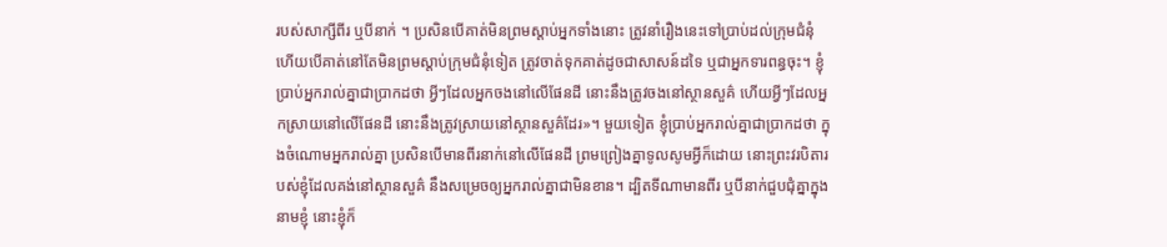របស់សាក្សីពីរ ឬបីនាក់ ។ ប្រសិនបើគាត់មិនព្រមស្តាប់អ្នកទាំងនោះ ត្រូវនាំរឿងនេះទៅប្រាប់ដល់ក្រុមជំនុំ ហើយបើគាត់នៅតែមិនព្រមស្តាប់ក្រុមជំនុំទៀត ត្រូវចាត់ទុកគាត់ដូចជាសាសន៍ដទៃ ឬជាអ្នកទារពន្ធចុះ។ ខ្ញុំប្រាប់អ្នករាល់គ្នាជាប្រាកដថា អ្វីៗដែលអ្នកចងនៅលើផែនដី នោះនឹងត្រូវចងនៅស្ថានសួគ៌ ហើយអ្វីៗដែលអ្នកស្រាយនៅលើផែនដី នោះនឹងត្រូវស្រាយនៅស្ថានសួគ៌ដែរ»។ មួយទៀត ខ្ញុំប្រាប់អ្នករាល់គ្នាជាប្រាកដថា ក្នុងចំណោមអ្នករាល់គ្នា ប្រសិនបើមានពីរនាក់នៅលើផែនដី ព្រមព្រៀងគ្នាទូលសូមអ្វីក៏ដោយ នោះព្រះវរបិតារបស់ខ្ញុំដែលគង់នៅស្ថានសួគ៌ នឹងសម្រេចឲ្យអ្នករាល់គ្នាជាមិនខាន។ ដ្បិតទីណាមានពីរ ឬបីនាក់ជួបជុំគ្នាក្នុងនាមខ្ញុំ នោះខ្ញុំក៏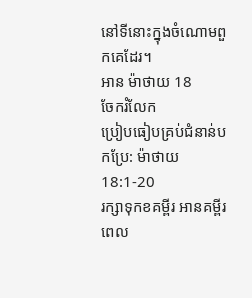នៅទីនោះក្នុងចំណោមពួកគេដែរ។
អាន ម៉ាថាយ 18
ចែករំលែក
ប្រៀបធៀបគ្រប់ជំនាន់បកប្រែ: ម៉ាថាយ 18:1-20
រក្សាទុកខគម្ពីរ អានគម្ពីរពេល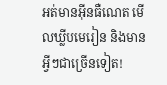អត់មានអ៊ីនធឺណេត មើលឃ្លីបមេរៀន និងមានអ្វីៗជាច្រើនទៀត!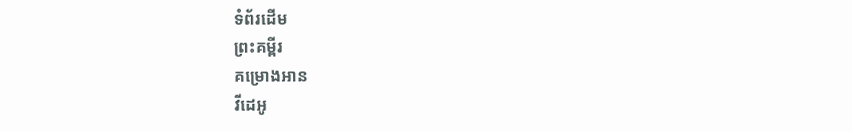ទំព័រដើម
ព្រះគម្ពីរ
គម្រោងអាន
វីដេអូ